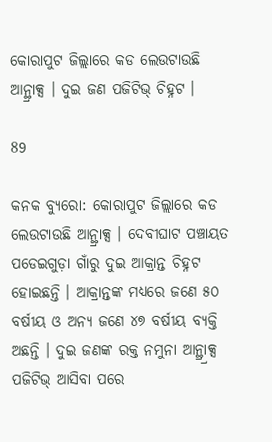କୋରାପୁଟ ଜିଲ୍ଲାରେ କଡ ଲେଉଟାଉଛି ଆନ୍ଥ୍ରାକ୍ସ । ଦୁଇ ଜଣ ପଜିଟିଭ୍ ଚିହ୍ନଟ ।

89

କନକ ବ୍ୟୁରୋ: କୋରାପୁଟ ଜିଲ୍ଲାରେ କଡ ଲେଉଟାଉଛି ଆନ୍ଥ୍ରାକ୍ସ । ଦେବୀଘାଟ ପଞ୍ଚାୟତ ପଡେଇଗୁଡ଼ା ଗାଁରୁ ଦୁଇ ଆକ୍ରାନ୍ତ ଚିହ୍ନଟ ହୋଇଛନ୍ତି । ଆକ୍ରାନ୍ତଙ୍କ ମଧ୍ୟରେ ଜଣେ ୫୦ ବର୍ଷୀୟ ଓ ଅନ୍ୟ ଜଣେ ୪୭ ବର୍ଷୀୟ ବ୍ୟକ୍ତି ଅଛନ୍ତି । ଦୁଇ ଜଣଙ୍କ ରକ୍ତ ନମୁନା ଆନ୍ଥ୍ର୍ରାକ୍ସ ପଜିଟିଭ୍ ଆସିବା ପରେ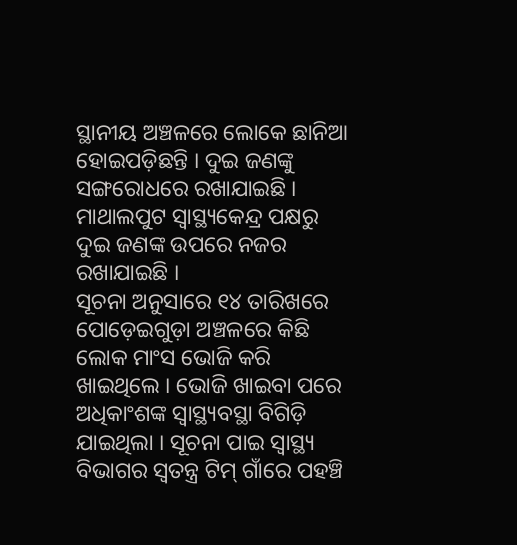ସ୍ଥାନୀୟ ଅଞ୍ଚଳରେ ଲୋକେ ଛାନିଆ ହୋଇପଡ଼ିଛନ୍ତି । ଦୁଇ ଜଣଙ୍କୁ ସଙ୍ଗରୋଧରେ ରଖାଯାଇଛି । ମାଥାଲପୁଟ ସ୍ୱାସ୍ଥ୍ୟକେନ୍ଦ୍ର ପକ୍ଷରୁ ଦୁଇ ଜଣଙ୍କ ଉପରେ ନଜର ରଖାଯାଇଛି ।
ସୂଚନା ଅନୁସାରେ ୧୪ ତାରିଖରେ ପୋଡ଼େଇଗୁଡ଼ା ଅଞ୍ଚଳରେ କିଛି ଲୋକ ମାଂସ ଭୋଜି କରି ଖାଇଥିଲେ । ଭୋଜି ଖାଇବା ପରେ ଅଧିକାଂଶଙ୍କ ସ୍ୱାସ୍ଥ୍ୟବସ୍ଥା ବିଗିଡ଼ି ଯାଇଥିଲା । ସୂଚନା ପାଇ ସ୍ୱାସ୍ଥ୍ୟ ବିଭାଗର ସ୍ୱତନ୍ତ୍ର ଟିମ୍ ଗାଁରେ ପହଞ୍ଚି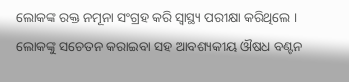ଲୋକଙ୍କ ରକ୍ତ ନମୂନା ସଂଗ୍ରହ କରି ସ୍ୱାସ୍ଥ୍ୟ ପରୀକ୍ଷା କରିଥିଲେ । ଲୋକଙ୍କୁ ସଚେତନ କରାଇବା ସହ ଆବଶ୍ୟକୀୟ ଔଷଧ ବଣ୍ଟନ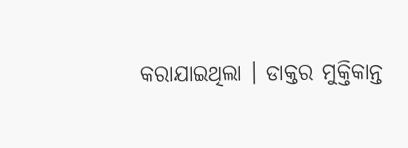କରାଯାଇଥିଲା । ଡାକ୍ତର ମୁକ୍ତିକାନ୍ତ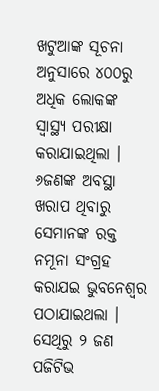ଖଟୁଆଙ୍କ ସୂଚନା ଅନୁସାରେ ୪୦୦ରୁ ଅଧିକ ଲୋକଙ୍କ ସ୍ୱାସ୍ଥ୍ୟ ପରୀକ୍ଷା କରାଯାଇଥିଲା । ୬ଜଣଙ୍କ ଅବସ୍ଥା ଖରାପ ଥିବାରୁ ସେମାନଙ୍କ ରକ୍ତ ନମୂନା ସଂଗ୍ରହ କରାଯଇ ଭୁବନେଶ୍ୱର ପଠାଯାଇଥଲା । ସେଥିରୁ ୨ ଜଣ ପଜିଟିଭ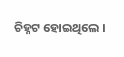ଚିହ୍ନଟ ହୋଇଥିଲେ ।